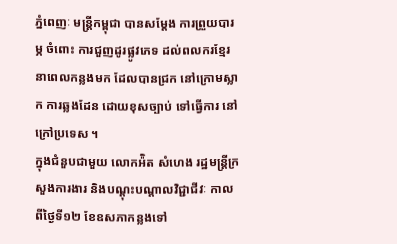ភ្នំពេញៈ មន្រ្តីកម្ពុជា បានសម្តែង ការព្រួយបារម្ភ ចំពោះ ការជួញដូរផ្លូវភេទ ដល់ពលករខ្មែរ នាពេលកន្លងមក ដែលបានជ្រក នៅក្រោមស្លាក ការឆ្លងដែន ដោយខុសច្បាប់ ទៅធ្វើការ នៅក្រៅប្រទេស ។
ក្នុងជំនួបជាមួយ លោកអ៉ិត សំហេង រដ្ឋមន្រ្តីក្រសួងការងារ និងបណ្តុះបណ្តាលវិជ្ជាជីវៈ កាលពីថ្ងៃទី១២ ខែឧសភាកន្លងទៅ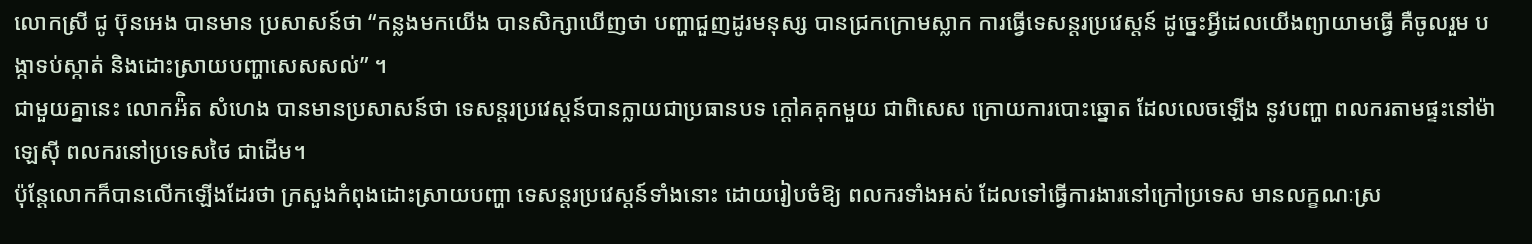លោកស្រី ជូ ប៊ុនអេង បានមាន ប្រសាសន៍ថា “កន្លងមកយើង បានសិក្សាឃើញថា បញ្ហាជួញដូរមនុស្ស បានជ្រកក្រោមស្លាក ការធ្វើទេសន្តរប្រវេស្តន៍ ដូច្នេះអ្វីដេលយើងព្យាយាមធ្វើ គឺចូលរួម បង្កាទប់ស្កាត់ និងដោះស្រាយបញ្ហាសេសសល់” ។
ជាមួយគ្នានេះ លោកអ៉ិត សំហេង បានមានប្រសាសន៍ថា ទេសន្តរប្រវេស្តន៍បានក្លាយជាប្រធានបទ ក្តៅគគុកមួយ ជាពិសេស ក្រោយការបោះឆ្នោត ដែលលេចឡើង នូវបញ្ហា ពលករតាមផ្ទះនៅម៉ាឡេស៊ី ពលករនៅប្រទេសថៃ ជាដើម។
ប៉ុន្តែលោកក៏បានលើកឡើងដែរថា ក្រសួងកំពុងដោះស្រាយបញ្ហា ទេសន្តរប្រវេស្តន៍ទាំងនោះ ដោយរៀបចំឱ្យ ពលករទាំងអស់ ដែលទៅធ្វើការងារនៅក្រៅប្រទេស មានលក្ខណៈស្រ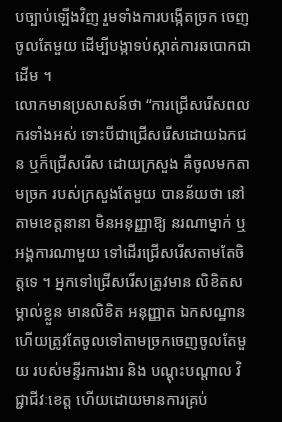បច្បាប់ឡើងវិញ រួមទាំងការបង្កើតច្រក ចេញចូលតែមួយ ដើម្បីបង្កាទប់ស្កាត់ការឆបោកជាដើម ។
លោកមានប្រសាសន៍ថា “ការជ្រើសរើសពលករទាំងអស់ ទោះបីជាជ្រើសរើសដោយឯកជន ឬក៏ជ្រើសរើស ដោយក្រសួង គឺចូលមកតាមច្រក របស់ក្រសួងតែមួយ បានន័យថា នៅតាមខេត្តនានា មិនអនុញ្ញាឱ្យ នរណាម្នាក់ ឬអង្គការណាមួយ ទៅដើរជ្រើសរើសតាមតែចិត្តទេ ។ អ្នកទៅជ្រើសរើសត្រូវមាន លិខិតសម្គាល់ខ្លួន មានលិខិត អនុញ្ញាត ឯកសណ្ឋាន ហើយត្រូវតែចូលទៅតាមច្រកចេញចូលតែមួយ របស់មន្ទីរការងារ និង បណ្តុះបណ្តាល វិជ្ជាជីវៈខេត្ត ហើយដោយមានការគ្រប់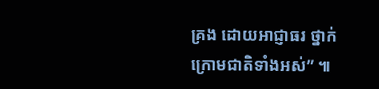គ្រង ដោយអាជ្ញាធរ ថ្នាក់ក្រោមជាតិទាំងអស់” ៕